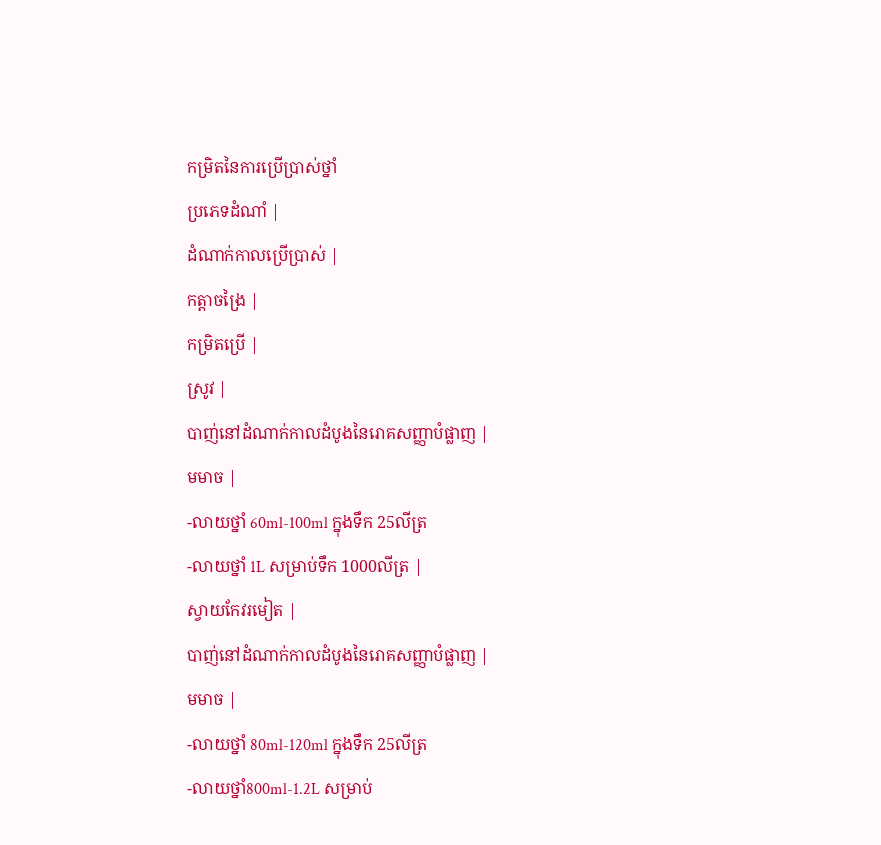កម្រិតនៃការប្រើប្រាស់ថ្នាំ
ប្រភេទដំណាំ |
ដំណាក់កាលប្រើប្រាស់ |
កត្តាចង្រៃ |
កម្រិតប្រើ |
ស្រូវ |
បាញ់នៅដំណាក់កាលដំបូងនៃរោគសញ្ញាបំផ្លាញ |
មមាច |
-លាយថ្នាំ 60ml-100ml ក្នុងទឹក 25លីត្រ
-លាយថ្នាំ 1L សម្រាប់ទឹក 1000លីត្រ |
ស្វាយកែវរមៀត |
បាញ់នៅដំណាក់កាលដំបូងនៃរោគសញ្ញាបំផ្លាញ |
មមាច |
-លាយថ្នាំ 80ml-120ml ក្នុងទឹក 25លីត្រ
-លាយថ្នាំ800ml-1.2L សម្រាប់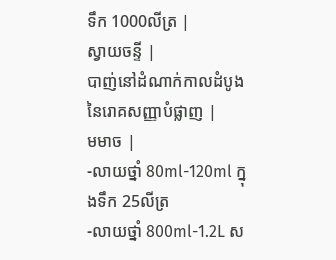ទឹក 1000លីត្រ |
ស្វាយចន្ទី |
បាញ់នៅដំណាក់កាលដំបូងនៃរោគសញ្ញាបំផ្លាញ |
មមាច |
-លាយថ្នាំ 80ml-120ml ក្នុងទឹក 25លីត្រ
-លាយថ្នាំ 800ml-1.2L ស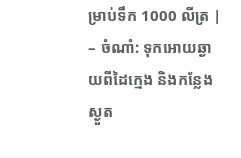ម្រាប់ទឹក 1000 លីត្រ |
– ចំណាំ: ទុកអោយឆ្ងាយពីដៃក្មេង និងកន្លែងស្ងួត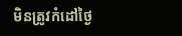មិនត្រូវកំដៅថ្ងៃ